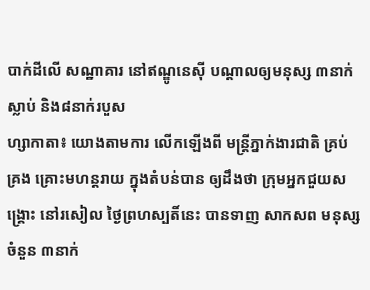បាក់ដីលើ សណ្ឋាគារ នៅឥណ្ឌូនេស៊ី បណ្ដាលឲ្យមនុស្ស ៣នាក់ស្លាប់ និង៨នាក់របួស
ហ្សាកាតា៖ យោងតាមការ លើកឡើងពី មន្ត្រីភ្នាក់ងារជាតិ គ្រប់គ្រង គ្រោះមហន្តរាយ ក្នុងតំបន់បាន ឲ្យដឹងថា ក្រុមអ្នកជួយសង្គ្រោះ នៅរសៀល ថ្ងៃព្រហស្បតិ៍នេះ បានទាញ សាកសព មនុស្សចំនួន ៣នាក់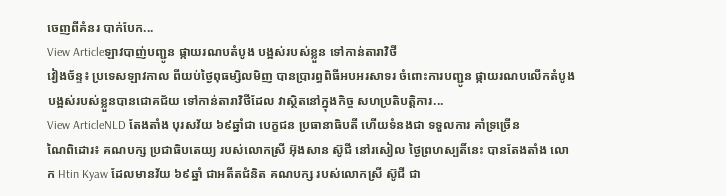ចេញពីគំនរ បាក់បែក...
View Articleឡាវបាញ់បញ្ជូន ផ្កាយរណបតំបូង បង្អស់របស់ខ្លួន ទៅកាន់តារាវិថី
វៀងច័ន្ទ៖ ប្រទេសឡាវកាល ពីយប់ថ្ងៃពុធម្សិលមិញ បានប្រារព្ធពិធីអបអរសាទរ ចំពោះការបញ្ជូន ផ្កាយរណបលើកតំបូង បង្អស់របស់ខ្លួនបានជោគជ័យ ទៅកាន់តារាវិថីដែល វាស្ថិតនៅក្នុងកិច្ច សហប្រតិបត្តិការ...
View ArticleNLD តែងតាំង បុរសវ័យ ៦៩ឆ្នាំជា បេក្ខជន ប្រធានាធិបតី ហើយទំនងជា ទទួលការ គាំទ្រច្រើន
ណៃពិដោរ៖ គណបក្ស ប្រជាធិបតេយ្យ របស់លោកស្រី អ៊ុងសាន ស៊ូជី នៅរសៀល ថ្ងៃព្រហស្បតិ៍នេះ បានតែងតាំង លោក Htin Kyaw ដែលមានវ័យ ៦៩ឆ្នាំ ជាអតីតជំនិត គណបក្ស របស់លោកស្រី ស៊ូជី ជា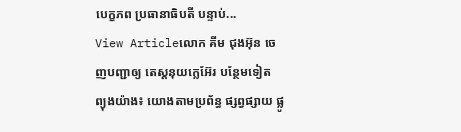បេក្ខភព ប្រធានាធិបតី បន្ទាប់...
View Articleលោក គីម ជុងអ៊ុន ចេញបញ្ជាឲ្យ តេស្តនុយក្លេអ៊ែរ បន្ថែមទៀត
ព្យុងយ៉ាង៖ យោងតាមប្រព័ន្ធ ផ្សព្វផ្សាយ ផ្លូ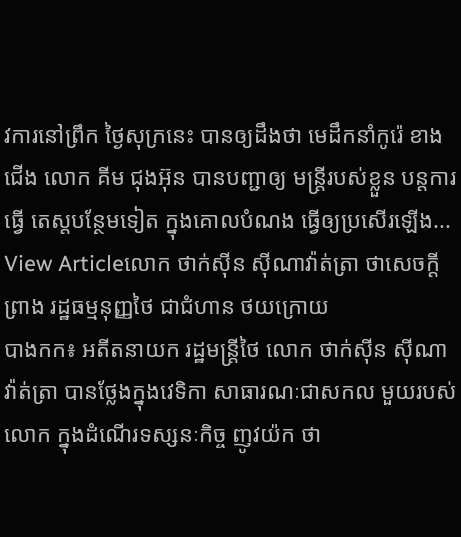វការនៅព្រឹក ថ្ងៃសុក្រនេះ បានឲ្យដឹងថា មេដឹកនាំកូរ៉េ ខាងជើង លោក គីម ជុងអ៊ុន បានបញ្ជាឲ្យ មន្ត្រីរបស់ខ្លួន បន្តការធ្វើ តេស្តបន្ថែមទៀត ក្នុងគោលបំណង ធ្វើឲ្យប្រសើរឡើង...
View Articleលោក ថាក់ស៊ីន ស៊ីណាវ៉ាត់ត្រា ថាសេចក្ដីព្រាង រដ្ឋធម្មនុញ្ញថៃ ជាជំហាន ថយក្រោយ
បាងកក៖ អតីតនាយក រដ្ឋមន្រ្តីថៃ លោក ថាក់ស៊ីន ស៊ីណាវ៉ាត់ត្រា បានថ្លែងក្នុងវេទិកា សាធារណៈជាសកល មួយរបស់លោក ក្នុងដំណើរទស្សនៈកិច្ច ញូវយ៉ក ថា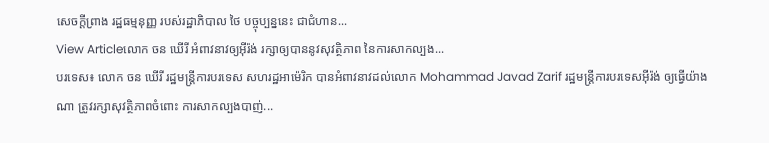សេចក្តីព្រាង រដ្ឋធម្មនុញ្ញ របស់រដ្ឋាភិបាល ថៃ បច្ចុប្បន្ននេះ ជាជំហាន...
View Articleលោក ចន ឃើរី អំពាវនាវឲ្យអ៊ីរ៉ង់ រក្សាឲ្យបាននូវសុវត្ថិភាព នៃការសាកល្បង...
បរទេស៖ លោក ចន ឃើរី រដ្ឋមន្ត្រីការបរទេស សហរដ្ឋអាម៉េរិក បានអំពាវនាវដល់លោក Mohammad Javad Zarif រដ្ឋមន្ត្រីការបរទេសអ៊ីរ៉ង់ ឲ្យធ្វើយ៉ាងណា ត្រូវរក្សាសុវត្ថិភាពចំពោះ ការសាកល្បងបាញ់...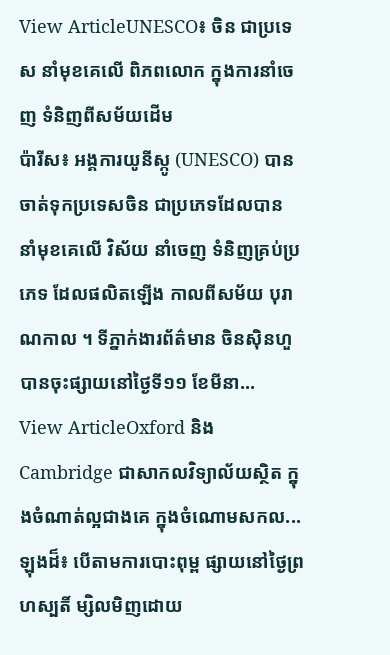View ArticleUNESCO៖ ចិន ជាប្រទេស នាំមុខគេលើ ពិភពលោក ក្នុងការនាំចេញ ទំនិញពីសម័យដើម
ប៉ារីស៖ អង្គការយូនីស្កូ (UNESCO) បានចាត់ទុកប្រទេសចិន ជាប្រភេទដែលបាន នាំមុខគេលើ វិស័យ នាំចេញ ទំនិញគ្រប់ប្រភេទ ដែលផលិតឡើង កាលពីសម័យ បុរាណកាល ។ ទីភ្នាក់ងារព័ត៌មាន ចិនស៊ិនហួ បានចុះផ្សាយនៅថ្ងៃទី១១ ខែមីនា...
View ArticleOxford និង Cambridge ជាសាកលវិទ្យាល័យស្ថិត ក្នុងចំណាត់ល្អជាងគេ ក្នុងចំណោមសកល...
ឡុងដ៏៖ បើតាមការបោះពុម្ព ផ្សាយនៅថ្ងៃព្រហស្បតិ៍ ម្សិលមិញដោយ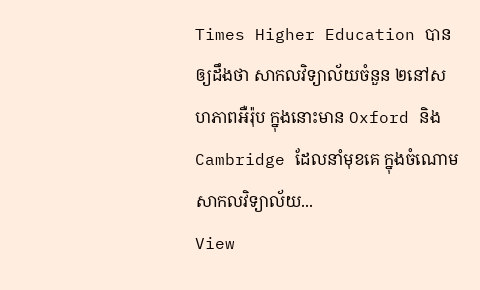Times Higher Education បានឲ្យដឹងថា សាកលវិទ្យាល័យចំនួន ២នៅសហភាពអឺរ៉ុប ក្នុងនោះមាន Oxford និង Cambridge ដែលនាំមុខគេ ក្នុងចំណោមសាកលវិទ្យាល័យ...
View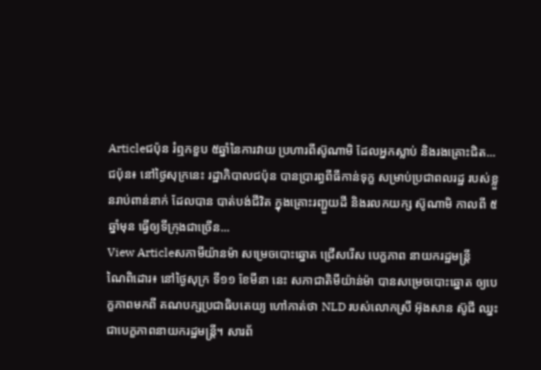Articleជប៉ុន រំឮកខួប ៥ឆ្នាំនៃការវាយ ប្រហារពីស៊ូណាមិ ដែលអ្នកស្លាប់ និងរងគ្រោះជិត...
ជប៉ុន៖ នៅថ្ងៃសុក្រនេះ រដ្ឋាភិបាលជប៉ុន បានប្រារព្ធពីធីកាន់ទុក្ខ សម្រាប់ប្រជាពលរដ្ឋ របស់ខ្លួនរាប់ពាន់នាក់ ដែលបាន បាត់បង់ជីវិត ក្នុងគ្រោះរញ្ជួយដី និងរលកយក្ស ស៊ូណាមិ កាលពី ៥ឆ្នាំមុន ធ្វើឲ្យទីក្រុងជាច្រើន...
View Articleសភាមីយ៉ានម៉ា សម្រេចបោះឆ្នោត ជ្រើសរើស បេក្ខភាព នាយករដ្ឋមន្រ្តី
ណៃពិដោរ៖ នៅថ្ងៃសុក្រ ទី១១ ខែមីនា នេះ សភាជាតិមីយ៉ាន់ម៉ា បានសម្រេចបោះឆ្នោត ឲ្យបេក្ខភាពមកពី គណបក្សប្រជាធិបតេយ្យ ហៅកាត់ថា NLD របស់លោកស្រី អ៊ុងសាន ស៊ូជី ឈ្នះជាបេក្ខភាពនាយករដ្ឋមន្រ្តី។ សារព័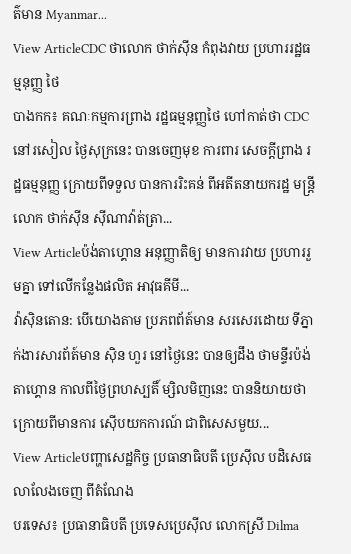ត៌មាន Myanmar...
View ArticleCDC ថាលោក ថាក់ស៊ីន កំពុងវាយ ប្រហាររដ្ឋធម្មនុញ្ញ ថៃ
បាងកក៖ គណៈកម្មការព្រាង រដ្ឋធម្មនុញ្ញថៃ ហៅកាត់ថា CDC នៅរសៀល ថ្ងៃសុក្រនេះ បានចេញមុខ ការពារ សេចក្ដីព្រាង រដ្ឋធម្មនុញ្ញ ក្រោយពីទទួល បានការរិះគន់ ពីអតីតនាយករដ្ឋ មន្រ្តីលោក ថាក់ស៊ីន ស៊ីណាវ៉ាត់ត្រា...
View Articleប៉ង់តាហ្គោន អនុញ្ញាតិឲ្យ មានការវាយ ប្រហាររួមគ្នា ទៅលើកន្លែងផលិត អាវុធគីមី...
វ៉ាស៊ិនតោន: បើយោងតាម ប្រភពព័ត៍មាន សរសេរដោយ ទីភ្នាក់ងារសារព័ត៍មាន ស៊ិន ហួរ នៅថ្ងៃនេះ បានឲ្យដឹង ថាមន្ទីរប៉ង់តាហ្គោន កាលពីថ្ងៃព្រហស្បតិ៍ ម្សិលមិញនេះ បាននិយាយថា ក្រោយពីមានការ ស៊ើបយកការណ៍ ជាពិសេសមួយ...
View Articleបញ្ហាសេដ្ឋកិច្ច ប្រធានាធិបតី ប្រេស៊ីល បដិសេធលាលែងចេញ ពីតំណែង
បរទេស៖ ប្រធានាធិបតី ប្រទេសប្រេស៊ីល លោកស្រី Dilma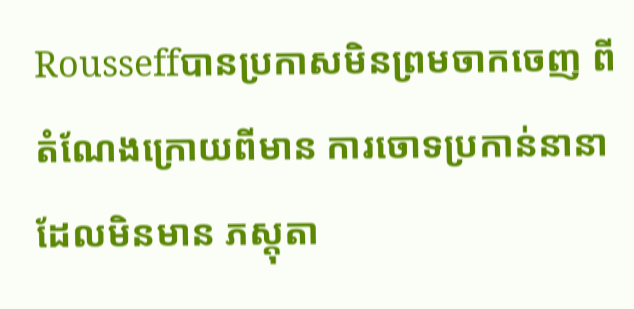Rousseffបានប្រកាសមិនព្រមចាកចេញ ពីតំណែងក្រោយពីមាន ការចោទប្រកាន់នានា ដែលមិនមាន ភស្តុតា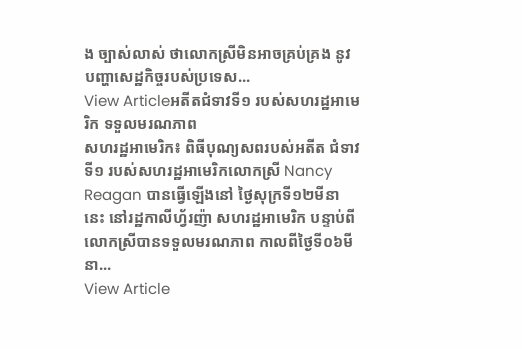ង ច្បាស់លាស់ ថាលោកស្រីមិនអាចគ្រប់គ្រង នូវបញ្ហាសេដ្ឋកិច្ចរបស់ប្រទេស...
View Articleអតីតជំទាវទី១ របស់សហរដ្ឋអាមេរិក ទទួលមរណភាព
សហរដ្ឋអាមេរិក៖ ពិធីបុណ្យសពរបស់អតីត ជំទាវទី១ របស់សហរដ្ឋអាមេរិកលោកស្រី Nancy Reagan បានធ្វើឡើងនៅ ថ្ងៃសុក្រទី១២មីនានេះ នៅរដ្ឋកាលីហ័្វរញ៉ា សហរដ្ឋអាមេរិក បន្ទាប់ពីលោកស្រីបានទទួលមរណភាព កាលពីថ្ងៃទី០៦មីនា...
View Article